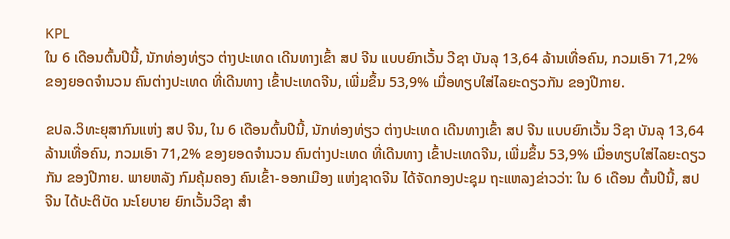KPL
ໃນ 6 ເດືອນຕົ້ນປີນີ້, ນັກທ່ອງທ່ຽວ ຕ່າງປະເທດ ເດີນທາງເຂົ້າ ສປ ຈີນ ແບບຍົກເວັ້ນ ວີຊາ ບັນລຸ 13,64 ລ້ານເທື່ອຄົນ, ກວມເອົາ 71,2% ຂອງຍອດຈຳນວນ ຄົນຕ່າງປະເທດ ທີ່ເດີນທາງ ເຂົ້າປະເທດຈີນ, ເພີ່ມຂຶ້ນ 53,9% ເມື່ອທຽບໃສ່ໄລຍະດຽວກັນ ຂອງປີກາຍ.

ຂປລ.ວິທະຍຸສາກົນແຫ່ງ ສປ ຈີນ, ໃນ 6 ເດືອນຕົ້ນປີນີ້, ນັກທ່ອງທ່ຽວ ຕ່າງປະເທດ ເດີນທາງເຂົ້າ ສປ ຈີນ ແບບຍົກເວັ້ນ ວີຊາ ບັນລຸ 13,64 ລ້ານເທື່ອຄົນ, ກວມເອົາ 71,2% ຂອງຍອດຈຳນວນ ຄົນຕ່າງປະເທດ ທີ່ເດີນທາງ ເຂົ້າປະເທດຈີນ, ເພີ່ມຂຶ້ນ 53,9% ເມື່ອທຽບໃສ່ໄລຍະດຽວກັນ ຂອງປີກາຍ. ພາຍຫລັງ ກົມຄຸ້ມຄອງ ຄົນເຂົ້າ-ອອກເມືອງ ແຫ່ງຊາດຈີນ ໄດ້ຈັດກອງປະຊຸມ ຖະແຫລງຂ່າວວ່າ: ໃນ 6 ເດືອນ ຕົ້ນປີນີ້, ສປ ຈີນ ໄດ້ປະຕິບັດ ນະໂຍບາຍ ຍົກເວັ້ນວີຊາ ສຳ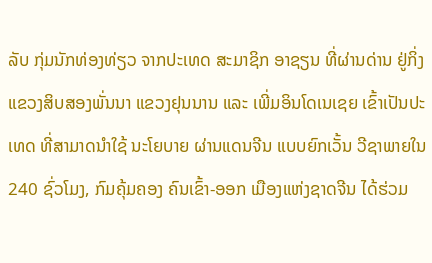ລັບ ກຸ່ມນັກທ່ອງທ່ຽວ ຈາກປະເທດ ສະມາຊິກ ອາຊຽນ ທີ່ຜ່ານດ່ານ ຢູ່ກິ່ງແຂວງສິບສອງພັ່ນນາ ແຂວງຢຸນນານ ແລະ ເພີ່ມອິນໂດເນເຊຍ ເຂົ້າເປັນປະເທດ ທີ່ສາມາດນຳໃຊ້ ນະໂຍບາຍ ຜ່ານແດນຈີນ ແບບຍົກເວັ້ນ ວີຊາພາຍໃນ 240 ຊົ່ວໂມງ, ກົມຄຸ້ມຄອງ ຄົນເຂົ້າ-ອອກ ເມືອງແຫ່ງຊາດຈີນ ໄດ້ຮ່ວມ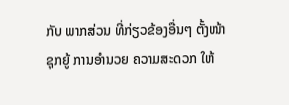ກັບ ພາກສ່ວນ ທີ່ກ່ຽວຂ້ອງອື່ນໆ ຕັ້ງໜ້າ ຊຸກຍູ້ ການອຳນວຍ ຄວາມສະດວກ ໃຫ້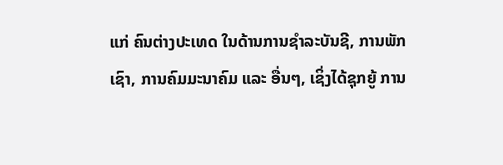ແກ່ ຄົນຕ່າງປະເທດ ໃນດ້ານການຊຳລະບັນຊີ, ການພັກເຊົາ, ການຄົມມະນາຄົມ ແລະ ອື່ນໆ, ເຊິ່ງໄດ້ຊຸກຍູ້ ການ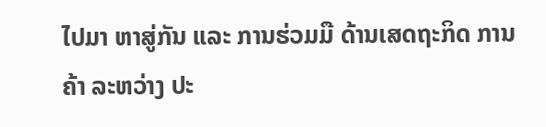ໄປມາ ຫາສູ່ກັນ ແລະ ການຮ່ວມມື ດ້ານເສດຖະກິດ ການຄ້າ ລະຫວ່າງ ປະ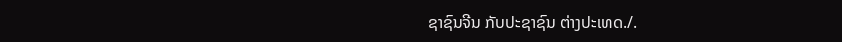ຊາຊົນຈີນ ກັບປະຊາຊົນ ຕ່າງປະເທດ./.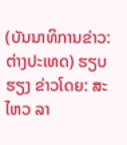(ບັນນາທິການຂ່າວ: ຕ່າງປະເທດ) ຮຽບຮຽງ ຂ່າວໂດຍ: ສະໄຫວ ລາ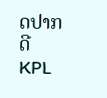ດປາກດີ
KPL